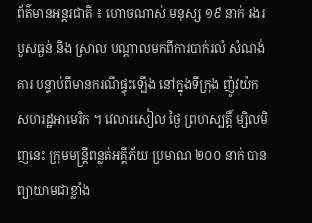ព័ត៌មានអន្តរជាតិ ៖ ហោចណាស់ មនុស្ស ១៩ នាក់ រងរបួសធ្ងន់ និង ស្រាល បណ្តាលមកពីការបាក់រលំ សំណង់គារ បន្ទាប់ពីមានករណីផ្ទុះឡើង នៅក្នុងទីក្រុង ញ៉ូវយ៉ក សហរដ្ឋអាមេរិក ។ វេលារសៀល ថ្ងៃ ព្រហស្បត្តិ៍ ម្សិលមិញនេះ ក្រុមមន្រ្តីពន្លត់អគ្គីភ័យ ប្រមាណ ២០០ នាក់ បានព្យាយាមជាខ្លាំង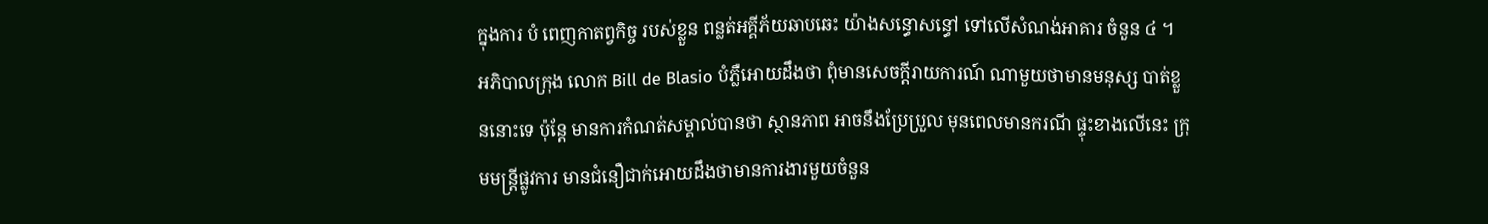ក្នុងការ បំ ពេញកាតព្វកិច្ច របស់ខ្លួន ពន្លត់អគ្គីភ័យឆាបឆេះ យ៉ាងសន្ធោសន្ធៅ ទៅលើសំណង់អាគារ ចំនួន ៤ ។
អភិបាលក្រុង លោក Bill de Blasio បំភ្លឺអោយដឹងថា ពុំមានសេចក្តីរាយការណ៍ ណាមួយថាមានមនុស្ស បាត់ខ្លួននោះទេ ប៉ុន្តែ មានការកំណត់សម្គាល់បានថា ស្ថានភាព អាចនឹងប្រែប្រួល មុនពេលមានករណី ផ្ទុះខាងលើនេះ ក្រុមមន្រ្តីផ្លូវការ មានជំនឿជាក់អោយដឹងថាមានការងារមួយចំនួន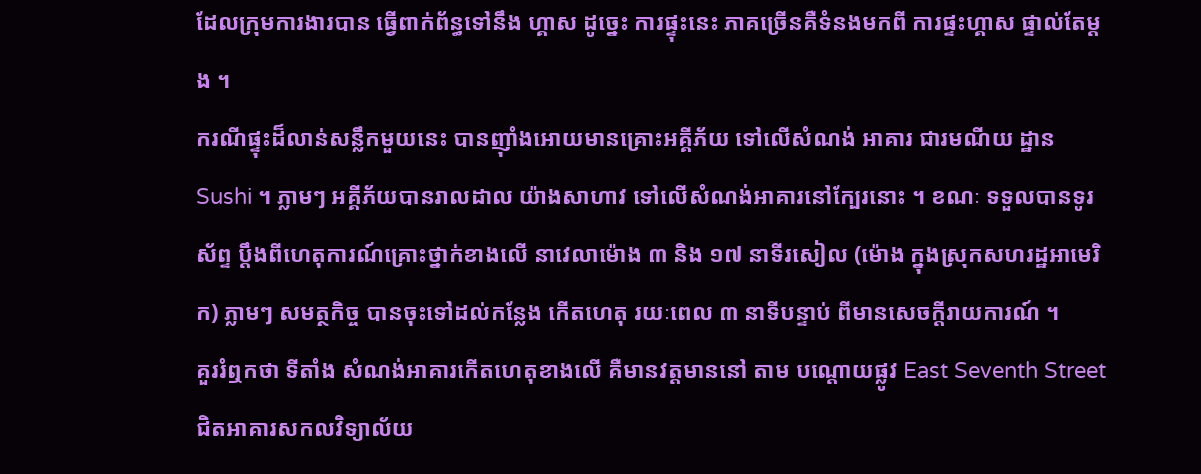ដែលក្រុមការងារបាន ធ្វើពាក់ព័ន្ធទៅនឹង ហ្គាស ដូច្នេះ ការផ្ទុះនេះ ភាគច្រើនគឺទំនងមកពី ការផ្ទះហ្គាស ផ្ទាល់តែម្តង ។
ករណីផ្ទុះដ៏លាន់សន្លឹកមួយនេះ បានញ៉ាំងអោយមានគ្រោះអគ្គីភ័យ ទៅលើសំណង់ អាគារ ជារមណីយ ដ្ឋាន Sushi ។ ភ្លាមៗ អគ្គីភ័យបានរាលដាល យ៉ាងសាហាវ ទៅលើសំណង់អាគារនៅក្បែរនោះ ។ ខណៈ ទទួលបានទូរស័ព្ទ ប្តឹងពីហេតុការណ៍គ្រោះថ្នាក់ខាងលើ នាវេលាម៉ោង ៣ និង ១៧ នាទីរសៀល (ម៉ោង ក្នុងស្រុកសហរដ្ឋអាមេរិក) ភ្លាមៗ សមត្ថកិច្ច បានចុះទៅដល់កន្លែង កើតហេតុ រយៈពេល ៣ នាទីបន្ទាប់ ពីមានសេចក្តីរាយការណ៍ ។
គួររំឮកថា ទីតាំង សំណង់អាគារកើតហេតុខាងលើ គឺមានវត្តមាននៅ តាម បណ្តោយផ្លូវ East Seventh Street ជិតអាគារសកលវិទ្យាល័យ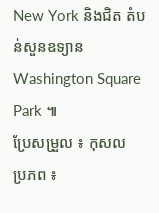New York និងជិត តំបន់សួនឧទ្យាន Washington Square Park ៕
ប្រែសម្រួល ៖ កុសល
ប្រភព ៖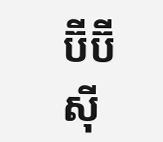ប៊ីប៊ីស៊ី